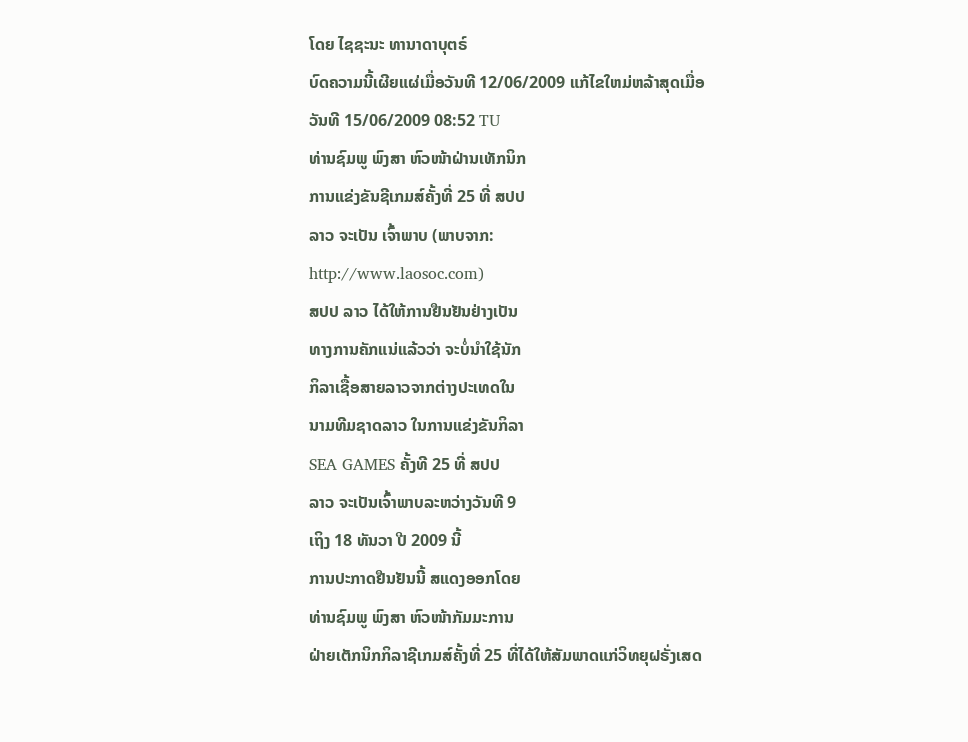ໂດຍ ໄຊຊະນະ ທານາດາບຸຕຣ໌
ບົດຄວາມນີ້ເຜີຍແຜ່ເມື່ອວັນທີ 12/06/2009 ແກ້ໄຂໃຫມ່ຫລ້າສຸດເມື່ອວັນທີ 15/06/2009 08:52 TU
ທ່ານຊົມພູ ພົງສາ ຫົວໜ້າຝ່ານເທັກນິກ
ການແຂ່ງຂັນຊີເກມສ໌ຄັ້ງທີ່ 25 ທີ່ ສປປ
ລາວ ຈະເປັນ ເຈົ້າພາບ (ພາບຈາກ:
http://www.laosoc.com)
ສປປ ລາວ ໄດ້ໃຫ້ການຢືນຢັນຢ່າງເປັນ
ທາງການຄັກແນ່ແລ້ວວ່າ ຈະບໍ່ນຳໃຊ້ນັກ
ກິລາເຊື້ອສາຍລາວຈາກຕ່າງປະເທດໃນ
ນາມທີມຊາດລາວ ໃນການແຂ່ງຂັນກິລາ
SEA GAMES ຄັ້ງທີ 25 ທີ່ ສປປ
ລາວ ຈະເປັນເຈົ້າພາບລະຫວ່າງວັນທີ 9
ເຖິງ 18 ທັນວາ ປີ 2009 ນີ້
ການປະກາດຢືນຢັນນີ້ ສແດງອອກໂດຍ
ທ່ານຊົມພູ ພົງສາ ຫົວໜ້າກັມມະການ
ຝ່າຍເຕັກນິກກິລາຊີເກມສ໌ຄັ້ງທີ່ 25 ທີ່ໄດ້ໃຫ້ສັມພາດແກ່ວິທຍຸຝຣັ່ງເສດ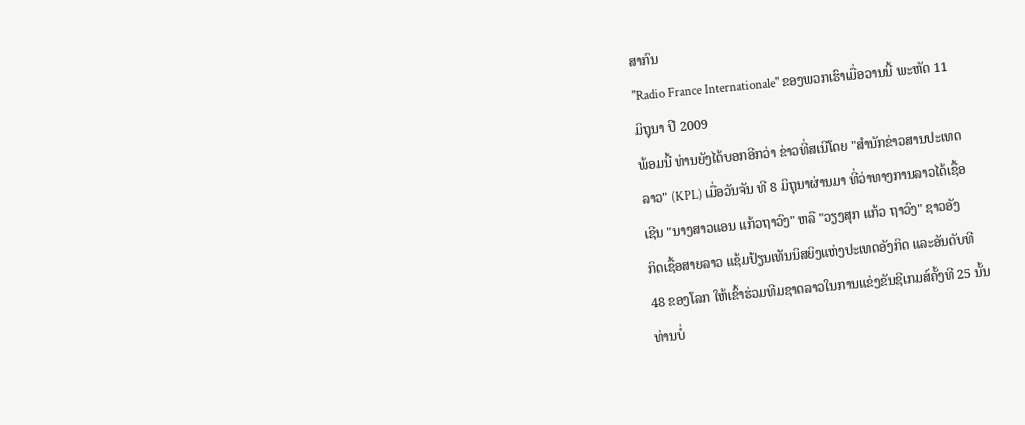ສາກົນ
"Radio France Internationale" ຂອງພວກເຮົາເມື່ອວານນີ້ ພະຫັດ 11
ມິຖຸນາ ປີ 2009
ພ້ອມນີ້ ທ່ານຍັງໄດ້ບອກອີກວ່າ ຂ່າວທີ່ສເນີໂດຍ "ສຳນັກຂ່າວສານປະເທດ
ລາວ" (KPL) ເມື່ອວັນຈັນ ທີ 8 ມິຖຸນາຜ່ານມາ ທີ່ວ່າທາງການລາວໄດ້ເຊື້ອ
ເຊີນ "ນາງສາວແອນ ແກ້ວຖາວົງ" ຫລື "ວຽງສຸກ ແກ້ວ ຖາວົງ" ຊາວອັງ
ກິດເຊື້ອສາຍລາວ ແຊ້ມປ້ຽນເທັນນິສຍິງແຫ່ງປະເທດອັງກິດ ແລະອັນດັບທີ
48 ຂອງໂລກ ໃຫ້ເຂົ້າຮ່ວມທີມຊາດລາວໃນການແຂ່ງຂັນຊີເກມສ໌ຄັ້ງທີ 25 ນັ້ນ
ທ່ານບໍ່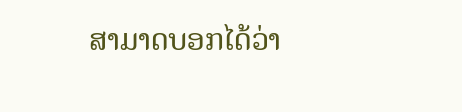ສາມາດບອກໄດ້ວ່າ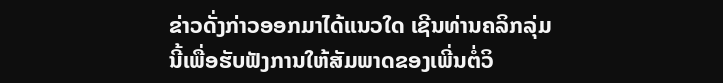ຂ່າວດັ່ງກ່າວອອກມາໄດ້ແນວໃດ ເຊີນທ່ານຄລິກລຸ່ມ
ນີ້ເພື່ອຮັບຟັງການໃຫ້ສັມພາດຂອງເພີ່ນຕໍ່ວິ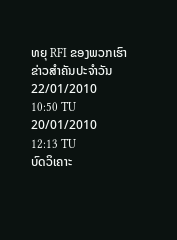ທຍຸ RFI ຂອງພວກເຮົາ
ຂ່າວສຳຄັນປະຈຳວັນ
22/01/2010 10:50 TU
20/01/2010 12:13 TU
ບົດວິເຄາະ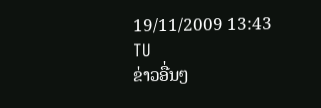19/11/2009 13:43 TU
ຂ່າວອື່ນໆ